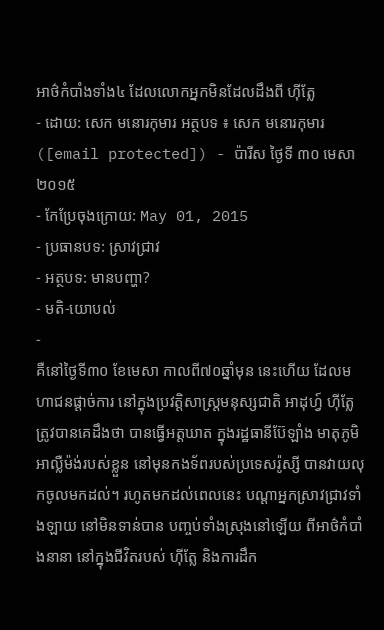អាថ៌កំបាំងទាំង៤ ដែលលោកអ្នកមិនដែលដឹងពី ហ៊ីត្លែ
- ដោយ: សេក មនោរកុមារ អត្ថបទ ៖ សេក មនោរកុមារ ([email protected]) - ប៉ារីស ថ្ងៃទី ៣០ មេសា ២០១៥
- កែប្រែចុងក្រោយ: May 01, 2015
- ប្រធានបទ: ស្រាវជ្រាវ
- អត្ថបទ: មានបញ្ហា?
- មតិ-យោបល់
-
គឺនៅថ្ងៃទី៣០ ខែមេសា កាលពី៧០ឆ្នាំមុន នេះហើយ ដែលមហាជនផ្ដាច់ការ នៅក្នុងប្រវត្តិសាស្ត្រមនុស្សជាតិ អាដុហ្វ៍ ហ៊ីត្លែ ត្រូវបានគេដឹងថា បានធ្វើអត្តឃាត ក្នុងរដ្ឋធានីប៊ែឡាំង មាតុភូមិអាល្លឺម៉ង់របស់ខ្លួន នៅមុនកងទ័ពរបស់ប្រទេសរ៉ូស្សី បានវាយលុកចូលមកដល់។ រហូតមកដល់ពេលនេះ បណ្ដាអ្នកស្រាវជ្រាវទាំងឡាយ នៅមិនទាន់បាន បញ្ចប់ទាំងស្រុងនៅឡើយ ពីអាថ៌កំបាំងនានា នៅក្នុងជីវិតរបស់ ហ៊ីត្លែ និងការដឹក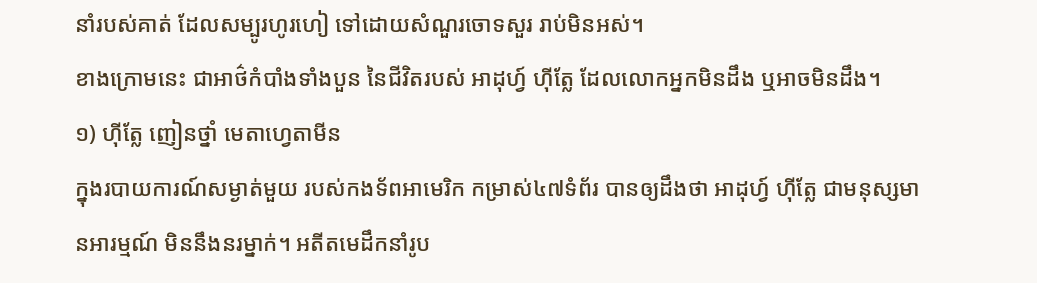នាំរបស់គាត់ ដែលសម្បូរហូរហៀ ទៅដោយសំណួរចោទសួរ រាប់មិនអស់។
ខាងក្រោមនេះ ជាអាថ៌កំបាំងទាំងបួន នៃជីវិតរបស់ អាដុហ្វ៍ ហ៊ីត្លែ ដែលលោកអ្នកមិនដឹង ឬអាចមិនដឹង។
១) ហ៊ីត្លែ ញៀនថ្នាំ មេតាហ្វេតាមីន
ក្នុងរបាយការណ៍សម្ងាត់មួយ របស់កងទ័ពអាមេរិក កម្រាស់៤៧ទំព័រ បានឲ្យដឹងថា អាដុហ្វ៍ ហ៊ីត្លែ ជាមនុស្សមានអារម្មណ៍ មិននឹងនរម្នាក់។ អតីតមេដឹកនាំរូប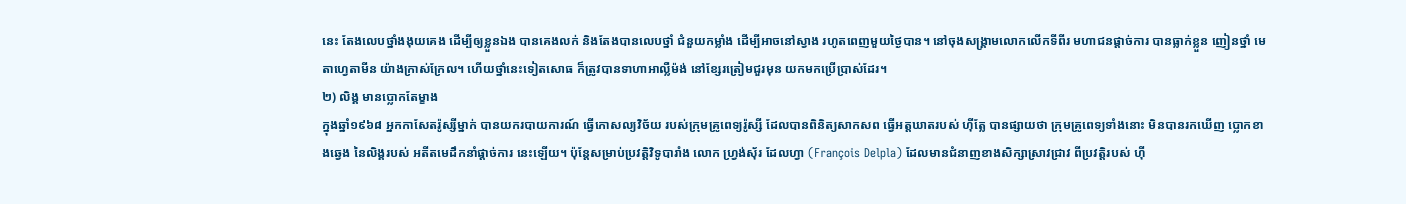នេះ តែងលេបថ្នាំងងុយគេង ដើម្បីឲ្យខ្លួនឯង បានគេងលក់ និងតែងបានលេបថ្នាំ ជំនួយកម្លាំង ដើម្បីអាចនៅស្វាង រហូតពេញមួយថ្ងៃបាន។ នៅចុងសង្គ្រាមលោកលើកទីពីរ មហាជនផ្ដាច់ការ បានធ្លាក់ខ្លួន ញៀនថ្នាំ មេតាហ្វេតាមីន យ៉ាងក្រាស់ក្រែល។ ហើយថ្នាំនេះទៀតសោធ ក៏ត្រូវបានទាហាអាល្លឺម៉ង់ នៅខ្សែរត្រៀមជួរមុន យកមកប្រើប្រាស់ដែរ។
២) លិង្គ មានប្លោកតែម្ខាង
ក្នុងឆ្នាំ១៩៦៨ អ្នកកាសែតរ៉ូស្សីម្នាក់ បានយករបាយការណ៍ ធ្វើកោសល្យវិច័យ របស់ក្រុមគ្រូពេទ្យរ៉ូស្សី ដែលបានពិនិត្យសាកសព ធ្វើអត្តឃាតរបស់ ហ៊ីត្លែ បានផ្សាយថា ក្រុមគ្រូពេទ្យទាំងនោះ មិនបានរកឃើញ ប្លោកខាងឆ្វេង នៃលិង្គរបស់ អតីតមេដឹកនាំផ្ដាច់ការ នេះឡើយ។ ប៉ុន្តែសម្រាប់ប្រវត្តិវិទូបារាំង លោក ហ្វ្រង់ស៊័រ ដែលហ្វា (François Delpla) ដែលមានជំនាញខាងសិក្សាស្រាវជ្រាវ ពីប្រវត្តិរបស់ ហ៊ី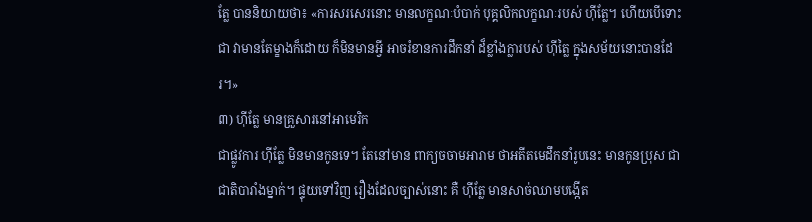ត្លែ បាននិយាយថា៖ «ការសរសេរនោះ មានលក្ខណៈបំបាក់ បុគ្គលិកលក្ខណៈរបស់ ហ៊ីត្លែ។ ហើយបើទោះជា វាមានតែម្ខាងក៏ដោយ ក៏មិនមានអ្វី អាចរំខានការដឹកនាំ ដ៏ខ្លាំងក្លារបស់ ហ៊ីត្លៃ ក្នុងសម័យនោះបានដែរ។»
៣) ហ៊ីត្លែ មានគ្រួសារនៅអាមេរិក
ជាផ្លូវការ ហ៊ីត្លែ មិនមានកូនទេ។ តែនៅមាន ពាក្យចចាមអារាម ថាអតីតមេដឹកនាំរូបនេះ មានកូនប្រុស ជាជាតិបារាំងម្នាក់។ ផ្ទុយទៅវិញ រឿងដែលច្បាស់នោះ គឺ ហ៊ីត្លែ មានសាច់ឈាមបង្កើត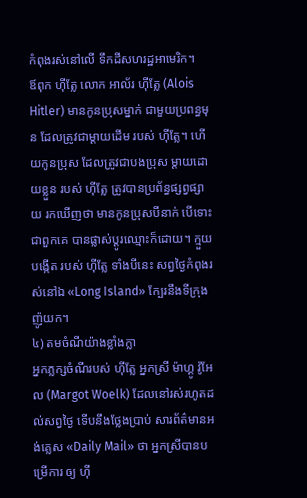កំពុងរស់នៅលើ ទឹកដីសហរដ្ឋអាមេរិក។
ឪពុក ហ៊ីត្លែ លោក អាល័រ ហ៊ីត្លែ (Alois Hitler) មានកូនប្រុសម្នាក់ ជាមួយប្រពន្ធមុន ដែលត្រូវជាម្ដាយដើម របស់ ហ៊ីត្លែ។ ហើយកូនប្រុស ដែលត្រូវជាបងប្រុស ម្ដាយដោយខ្លួន របស់ ហ៊ីត្លែ ត្រូវបានប្រព័ន្ធផ្សព្វផ្សាយ រកឃើញថា មានកូនប្រុសបីនាក់ បើទោះជាពួកគេ បានផ្លាស់ប្ដូរឈ្មោះក៏ដោយ។ ក្មួយបង្កើត របស់ ហ៊ីត្លែ ទាំងបីនេះ សព្វថ្ងៃកំពុងរស់នៅឯ «Long Island» ក្បែរនឹងទីក្រុងញ៉ូយក។
៤) តមចំណីយ៉ាងខ្លាំងក្លា
អ្នកភ្លក្សចំណីរបស់ ហ៊ីត្លែ អ្នកស្រី ម៉ាហ្គូ វ៉ូអែល (Margot Woelk) ដែលនៅរស់រហូតដល់សព្វថ្ងៃ ទើបនឹងថ្លែងប្រាប់ សារព័ត៌មានអង់គ្លេស «Daily Mail» ថា អ្នកស្រីបានបម្រើការ ឲ្យ ហ៊ី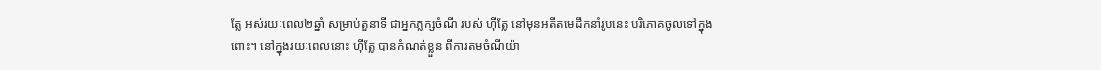ត្លែ អស់រយៈពេល២ឆ្នាំ សម្រាប់តួនាទី ជាអ្នកភ្លក្សចំណី របស់ ហ៊ីត្លែ នៅមុនអតីតមេដឹកនាំរូបនេះ បរិភោគចូលទៅក្នុងពោះ។ នៅក្នុងរយៈពេលនោះ ហ៊ីត្លែ បានកំណត់ខ្លួន ពីការតមចំណីយ៉ា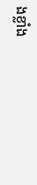ងខ្លាំង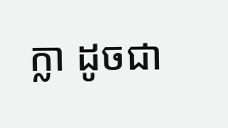ក្លា ដូចជា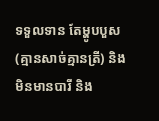ទទួលទាន តែម្ហូបបួស (គ្មានសាច់គ្មានត្រី) និងមិនមានបារី និង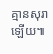គ្មានសុរាឡើយ៕